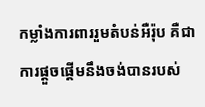កម្លាំងការពាររួមតំបន់អឺរ៉ុប គឺជាការផ្តួចផ្តើមនឹងចង់បានរបស់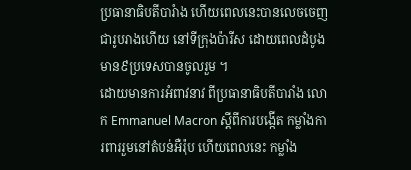ប្រធានាធិបតីបារំាង ហើយពេលនេះបានលេចចេញជារូបរាងហើយ នៅទីក្រុងប៉ារីស ដោយពេលដំបូង មាន៩ប្រទេសបានចូលរួម ។
ដោយមានការអំពាវនាវ ពីប្រធានាធិបតីបារាំង លោក Emmanuel Macron ស្តីពីការបង្កើត កម្លាំងការពាររួមនៅតំបន់អឺរ៉ុប ហើយពេលនេះ កម្លាំង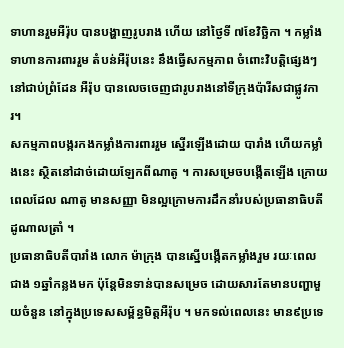ទាហានរួមអឺរ៉ុប បានបង្ហាញរូបរាង ហើយ នៅថ្ងៃទី ៧ខែវិច្ឆិកា ។ កម្លាំងទាហានការពាររួម តំបន់អឺរ៉ុបនេះ នឹងធ្វើសកម្មភាព ចំពោះវិបត្តិផ្សេងៗនៅជាប់ព្រំដែន អឺរ៉ុប បានលេចចេញជារូបរាងនៅទីក្រុងប៉ារីសជាផ្លូវការ។
សកម្មភាពបង្ករកងកម្លាំងការពាររួម ស្នើរឡើងដោយ បារាំង ហើយកម្លាំងនេះ ស្ថិតនៅដាច់ដោយឡែកពីណាតូ ។ ការសម្រេចបង្កើតឡើង ក្រោយពេលដែល ណាតូ មានសញ្ញា មិនល្អក្រោមការដឹកនាំរបស់ប្រធានាធិបតីដូណាលត្រាំ ។
ប្រធានាធិបតីបារាំង លោក ម៉ាក្រុង បានស្នើបង្កើតកម្លាំងរួម រយៈពេលជាង ១ឆ្នាំកន្លងមក ប៉ុន្តែមិនទាន់បានសម្រេច ដោយសារតែមានបញ្ហាមួយចំនួន នៅក្នុងប្រទេសសម្ព័ន្ធមិត្តអឺរ៉ុប ។ មកទល់ពេលនេះ មាន៩ប្រទេ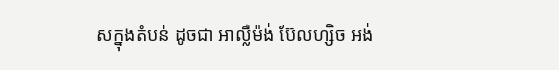សក្នុងតំបន់ ដូចជា អាល្លឺម៉ង់ ប៊ែលហ្សិច អង់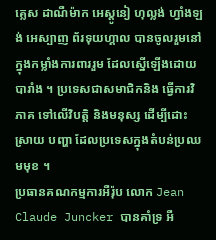គ្លេស ដាណឺម៉ាក អេស្តូនៀ ហុល្លង់ ហ្វាំងឡង់ អេស្បាញ ព័រទុយហ្គាល បានចូលរួមនៅក្នុងកម្លាំងការពាររួម ដែលស្នើឡើងដោយបារាំង ។ ប្រទេសជាសមាជិកនិង ធ្វើការវិភាគ ទៅលើវិបត្តិ និងមនុស្ស ដើម្បីដោះស្រាយ បញ្ហា ដែលប្រទេសក្នុងតំបន់ប្រឈមមុខ ។
ប្រធានគណកម្មការអឺរ៉ុប លោក Jean Claude Juncker បានគាំទ្រ អឺ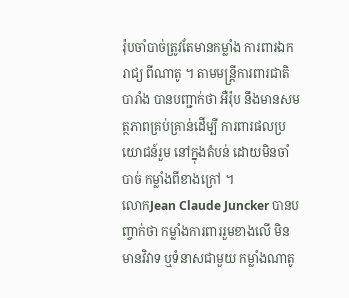រ៉ុបចាំបាច់ត្រូវតែមានកម្លាំង ការពារឯករាជ្យ ពីណាតូ ។ តាមមន្ត្រីការពារជាតិ បារាំង បានបញ្ជាក់ថា អឺរ៉ុប នឹងមានសមត្ថភាពគ្រប់គ្រាន់ដើម្បី ការពារផលប្រយោជន៍រួម នៅក្នុងតំបន់ ដោយមិនចាំបាច់ កម្លាំងពីខាងក្រៅ ។
លោកJean Claude Juncker បានបញ្ចាក់ថា កម្លាំងការពាររួមខាងលើ មិនមានវិវាទ ឬទំនាសជាមួយ កម្លាំងណាតូ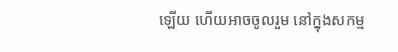ឡើយ ហើយអាចចូលរួម នៅក្នុងសកម្ម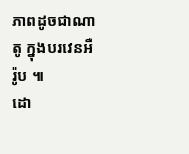ភាពដូចជាណាតូ ក្នុងបរវេនអឺរ៉ូប ៕
ដោ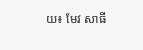យ៖ មែវ សាធី